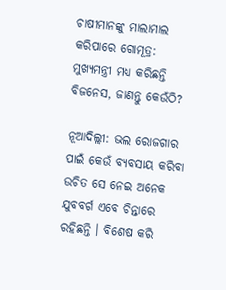ଚାଷୀମାନଙ୍କୁ ମାଲାମାଲ କରିପାରେ ଗୋମୂତ୍ର: ମୁଖ୍ୟମନ୍ତ୍ରୀ ମଧ୍ୟ କରିଛନ୍ତି ବିଜନେସ, ଜାଣନ୍ତୁ କେଉଁଠି?

ନୂଆଦିଲ୍ଲୀ: ଭଲ ରୋଜଗାର ପାଇଁ କେଉଁ ବ୍ୟବସାୟ କରିବା ଉଚିତ ସେ ନେଇ ଅନେକ ଯୁବବର୍ଗ ଏବେ ଚିନ୍ତାରେ ରହିଛନ୍ତି । ବିଶେଷ କରି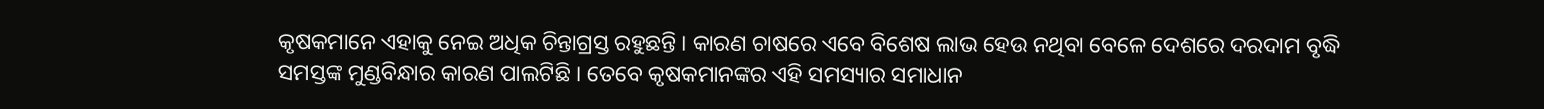କୃଷକମାନେ ଏହାକୁ ନେଇ ଅଧିକ ଚିନ୍ତାଗ୍ରସ୍ତ ରହୁଛନ୍ତି । କାରଣ ଚାଷରେ ଏବେ ବିଶେଷ ଲାଭ ହେଉ ନଥିବା ବେଳେ ଦେଶରେ ଦରଦାମ ବୃଦ୍ଧି ସମସ୍ତଙ୍କ ମୁଣ୍ଡବିନ୍ଧାର କାରଣ ପାଲଟିଛି । ତେବେ କୃଷକମାନଙ୍କର ଏହି ସମସ୍ୟାର ସମାଧାନ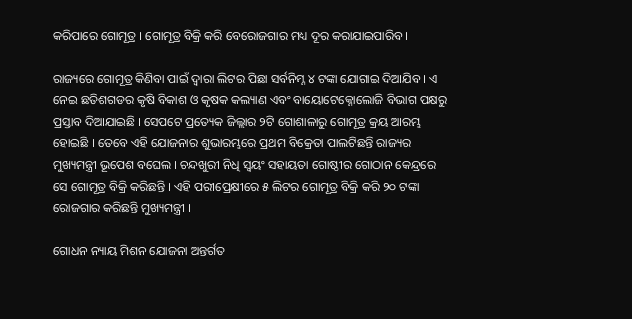କରିପାରେ ଗୋମୂତ୍ର । ଗୋମୂତ୍ର ବିକ୍ରି କରି ବେରୋଜଗାର ମଧ୍ୟ ଦୂର କରାଯାଇପାରିବ ।

ରାଜ୍ୟରେ ଗୋମୂତ୍ର କିଣିବା ପାଇଁ ଦ୍ୱାରା ଲିଟର ପିଛା ସର୍ବନିମ୍ନ ୪ ଟଙ୍କା ଯୋଗାଇ ଦିଆଯିବ । ଏ ନେଇ ଛତିଶଗଡର କୃଷି ବିକାଶ ଓ କୃଷକ କଲ୍ୟାଣ ଏବଂ ବାୟୋଟେକ୍ନୋଲୋଜି ବିଭାଗ ପକ୍ଷରୁ ପ୍ରସ୍ତାବ ଦିଆଯାଇଛି । ସେପଟେ ପ୍ରତ୍ୟେକ ଜିଲ୍ଲାର ୨ଟି ଗୋଶାଳାରୁ ଗୋମୂତ୍ର କ୍ରୟ ଆରମ୍ଭ ହୋଇଛି । ତେବେ ଏହି ଯୋଜନାର ଶୁଭାରମ୍ଭରେ ପ୍ରଥମ ବିକ୍ରେତା ପାଲଟିଛନ୍ତି ରାଜ୍ୟର ମୁଖ୍ୟମନ୍ତ୍ରୀ ଭୂପେଶ ବଘେଲ । ଚନ୍ଦଖୁରୀ ନିଧି ସ୍ୱୟଂ ସହାୟତା ଗୋଷ୍ଠୀର ଗୋଠାନ କେନ୍ଦ୍ରରେ ସେ ଗୋମୂତ୍ର ବିକ୍ରି କରିଛନ୍ତି । ଏହି ପରୀପ୍ରେକ୍ଷୀରେ ୫ ଲିଟର ଗୋମୂତ୍ର ବିକ୍ରି କରି ୨୦ ଟଙ୍କା ରୋଜଗାର କରିଛନ୍ତି ମୁଖ୍ୟମନ୍ତ୍ରୀ ।

ଗୋଧନ ନ୍ୟାୟ ମିଶନ ଯୋଜନା ଅନ୍ତର୍ଗତ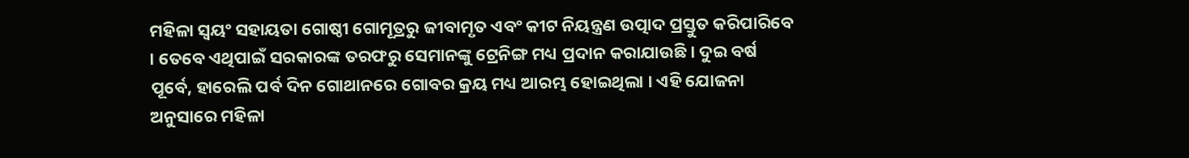ମହିଳା ସ୍ୱୟଂ ସହାୟତା ଗୋଷ୍ଠୀ ଗୋମୂତ୍ରରୁ ଜୀବାମୃତ ଏବଂ କୀଟ ନିୟନ୍ତ୍ରଣ ଉତ୍ପାଦ ପ୍ରସ୍ତୁତ କରିପାରିବେ । ତେବେ ଏଥିପାଇଁ ସରକାରଙ୍କ ତରଫରୁ ସେମାନଙ୍କୁ ଟ୍ରେନିଙ୍ଗ ମଧ୍ୟ ପ୍ରଦାନ କରାଯାଉଛି । ଦୁଇ ବର୍ଷ ପୂର୍ବେ, ହାରେଲି ପର୍ବ ଦିନ ଗୋଥାନରେ ଗୋବର କ୍ରୟ ମଧ୍ୟ ଆରମ୍ଭ ହୋଇଥିଲା । ଏହି ଯୋଜନା ଅନୁସାରେ ମହିଳା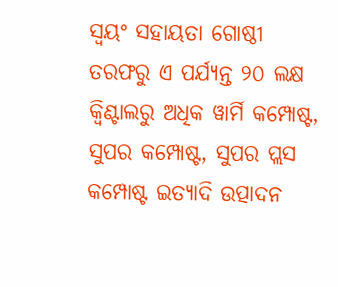ସ୍ୱୟଂ ସହାୟତା ଗୋଷ୍ଠୀ ତରଫରୁ ଏ ପର୍ଯ୍ୟନ୍ତ ୨୦ ଲକ୍ଷ କ୍ୱିଣ୍ଟାଲରୁ ଅଧିକ ୱାର୍ମି କମ୍ପୋଷ୍ଟ, ସୁପର କମ୍ପୋଷ୍ଟ, ସୁପର ପ୍ଲସ କମ୍ପୋଷ୍ଟ ଇତ୍ୟାଦି ଉତ୍ପାଦନ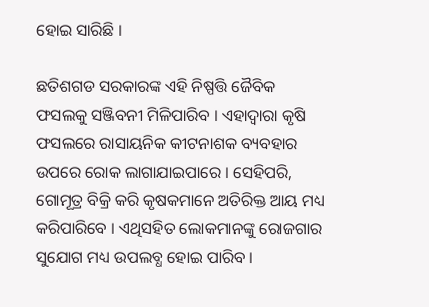ହୋଇ ସାରିଛି ।

ଛତିଶଗଡ ସରକାରଙ୍କ ଏହି ନିଷ୍ପତ୍ତି ଜୈବିକ ଫସଲକୁ ସଞ୍ଜିବନୀ ମିଳିପାରିବ । ଏହାଦ୍ୱାରା କୃଷି ଫସଲରେ ରାସାୟନିକ କୀଟନାଶକ ବ୍ୟବହାର ଉପରେ ରୋକ ଲାଗାଯାଇପାରେ । ସେହିପରି, ଗୋମୂତ୍ର ବିକ୍ରି କରି କୃଷକମାନେ ଅତିରିକ୍ତ ଆୟ ମଧ୍ୟ କରିପାରିବେ । ଏଥିସହିତ ଲୋକମାନଙ୍କୁ ରୋଜଗାର ସୁଯୋଗ ମଧ୍ୟ ଉପଲବ୍ଧ ହୋଇ ପାରିବ ।